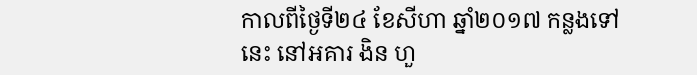កាលពីថ្ងៃទី២៤ ខែសីហា ឆ្នាំ២០១៧ កន្លងទៅនេះ នៅអគារ ងិន ហួ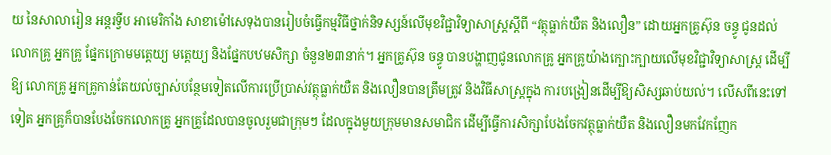យ នៃសាលារៀន អន្តរទ្វីប អាមេរិកាំង សាខាម៉ៅសេទុងបានរៀបចំធ្វើកម្មវិធីថ្នាក់និទស្សន៍លើមុខវិជ្ជាវិទ្យាសាស្រ្តស្ដីពី “វត្ថុធ្លាក់យឺត និងលឿន” ដោយអ្នកគ្រូស៊ុន ចន្ធូ ជូនដល់លោកគ្រូ អ្នកគ្រូ ផ្នែកក្រោមមត្តេយ្យ មត្តេយ្យ និងផ្នែកបឋមសិក្សា ចំនួន២៣នាក់។ អ្នកគ្រូស៊ុន ចន្ធូ បានបង្ហាញជូនលោកគ្រូ អ្នកគ្រូយ៉ាងក្បោះក្បាយលើមុខវិជ្ជាវិទ្យាសាស្ត្រ ដើម្បីឱ្យ លោកគ្រូ អ្នកគ្រូកាន់តែយល់ច្បាស់បន្ថែមទៀតលើការប្រើប្រាស់វត្ថុធ្លាក់យឺត និងលឿនបានត្រឹមត្រូវ និងវិធីសាស្ត្រក្នុង ការបង្រៀនដើម្បីឱ្យសិស្សឆាប់យល់។ លើសពីនេះទៅទៀត អ្នកគ្រូក៏បានបែងចែកលោកគ្រូ អ្នកគ្រូដែលបានចូលរួមជាក្រុមៗ ដែលក្នុងមួយក្រុមមានសមាជិក ដើម្បីធ្វើការសិក្សាបែងចែកវត្ថុធ្លាក់យឺត និងលឿនមកវែកញែក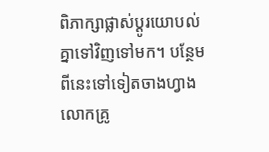ពិភាក្សាផ្លាស់ប្ដូរយោបល់គ្នាទៅវិញទៅមក។ បន្ថែមពីនេះទៅទៀតចាងហ្វាង លោកគ្រូ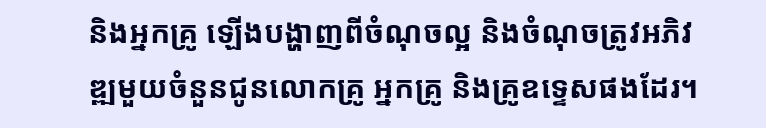និងអ្នកគ្រូ ឡើងបង្ហាញពីចំណុចល្អ និងចំណុចត្រូវអភិវឌ្ឍមួយចំនួនជូនលោកគ្រូ អ្នកគ្រូ និងគ្រូឧទ្ទេសផងដែរ។